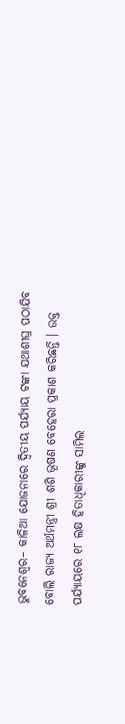ଭୁବନେଶ୍ୱର– କାଳିଆ ଯୋଜନାରେ ଦ୍ୱିତୀୟ ପର୍ଯ୍ୟାୟ ଟଙ୍କା ଯଥାଶୀଘ୍ର ପଠାଯିବ ବୋଲି ରାଜ୍ୟ ଅର୍ଥମନ୍ତ୍ରୀ ଶ୍ରୀ ଶଶି ଭୂଷଣ ବେହେରା ପ୍ରକାଶ କରିଛନ୍ତି । ଉକ୍ତ ପର୍ଯ୍ୟାୟରେ ୧୮ ଲକ୍ଷ ହିତାଧିକାରୀଙ୍କୁ ସାମିଲ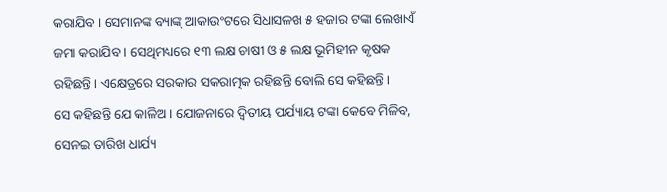କରାଯିବ । ସେମାନଙ୍କ ବ୍ୟାଙ୍କ୍ ଆକାଉଂଟରେ ସିଧାସଳଖ ୫ ହଜାର ଟଙ୍କା ଲେଖାଏଁ ଜମା କରାଯିବ । ସେଥିମଧ୍ୟରେ ୧୩ ଲକ୍ଷ ଚାଷୀ ଓ ୫ ଲକ୍ଷ ଭୂମିହୀନ କୃଷକ ରହିଛନ୍ତି । ଏକ୍ଷେତ୍ରରେ ସରକାର ସକରାତ୍ମକ ରହିଛନ୍ତି ବୋଲି ସେ କହିଛନ୍ତି ।
ସେ କହିଛନ୍ତି ଯେ କାଳିଅ । ଯୋଜନାରେ ଦ୍ୱିତୀୟ ପର୍ଯ୍ୟାୟ ଟଙ୍କା କେବେ ମିଳିବ, ସେନଇ ତାରିଖ ଧାର୍ଯ୍ୟ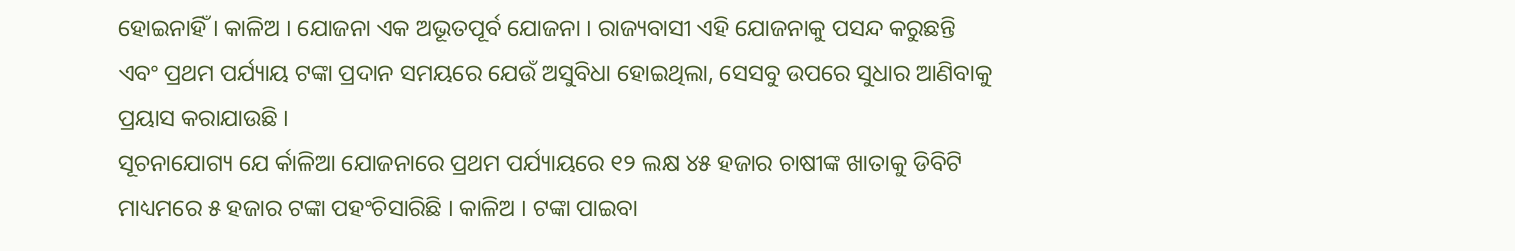ହୋଇନାହିଁ । କାଳିଅ । ଯୋଜନା ଏକ ଅଭୂତପୂର୍ବ ଯୋଜନା । ରାଜ୍ୟବାସୀ ଏହି ଯୋଜନାକୁ ପସନ୍ଦ କରୁଛନ୍ତି ଏବଂ ପ୍ରଥମ ପର୍ଯ୍ୟାୟ ଟଙ୍କା ପ୍ରଦାନ ସମୟରେ ଯେଉଁ ଅସୁବିଧା ହୋଇଥିଲା, ସେସବୁ ଉପରେ ସୁଧାର ଆଣିବାକୁ ପ୍ରୟାସ କରାଯାଉଛି ।
ସୂଚନାଯୋଗ୍ୟ ଯେ ର୍କାଳିଆ ଯୋଜନାରେ ପ୍ରଥମ ପର୍ଯ୍ୟାୟରେ ୧୨ ଲକ୍ଷ ୪୫ ହଜାର ଚାଷୀଙ୍କ ଖାତାକୁ ଡିବିଟି ମାଧ୍ୟମରେ ୫ ହଜାର ଟଙ୍କା ପହଂଚିସାରିଛି । କାଳିଅ । ଟଙ୍କା ପାଇବା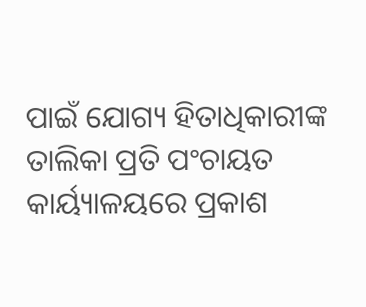ପାଇଁ ଯୋଗ୍ୟ ହିତାଧିକାରୀଙ୍କ ତାଲିକା ପ୍ରତି ପଂଚାୟତ କାର୍ୟ୍ୟାଳୟରେ ପ୍ରକାଶ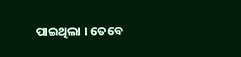ପାଇଥିଲା । ତେବେ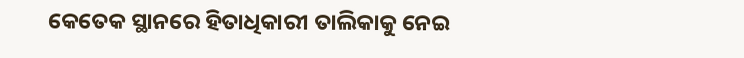କେତେକ ସ୍ଥାନରେ ହିତାଧିକାରୀ ତାଲିକାକୁ ନେଇ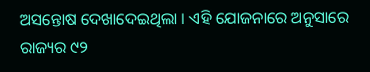ଅସନ୍ତୋଷ ଦେଖାଦେଇଥିଲା । ଏହି ଯୋଜନାରେ ଅନୁସାରେ ରାଜ୍ୟର ୯୨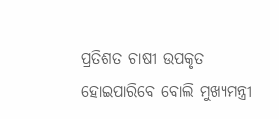ପ୍ରତିଶତ ଚାଷୀ ଉପକୃତ ହୋଇପାରିବେ ବୋଲି ମୁଖ୍ୟମନ୍ତ୍ରୀ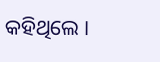କହିଥିଲେ ।